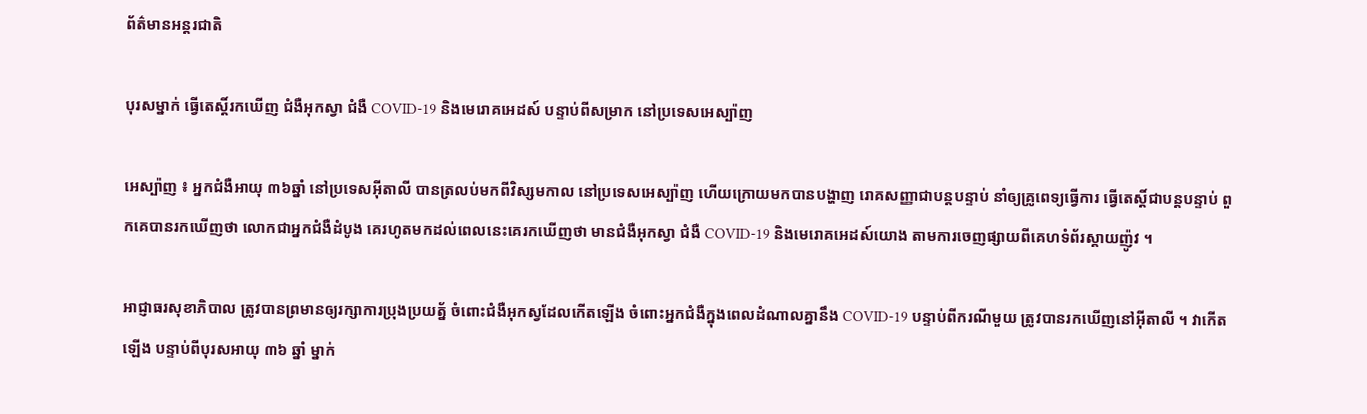ព័ត៌មានអន្តរជាតិ

បុរសម្នាក់ ធ្វើតេស្តិ៍រកឃើញ ជំងឺអុកស្វា ជំងឺ COVID-19 និងមេរោគអេដស៍ បន្ទាប់ពីសម្រាក នៅប្រទេសអេស្ប៉ាញ

អេស្ប៉ាញ ៖ អ្នកជំងឺអាយុ ៣៦ឆ្នាំ នៅប្រទេសអ៊ីតាលី បានត្រលប់មកពីវិស្សមកាល នៅប្រទេសអេស្ប៉ាញ ហើយក្រោយមកបានបង្ហាញ រោគសញ្ញាជាបន្តបន្ទាប់ នាំឲ្យគ្រូពេទ្យធ្វើការ ធ្វើតេស្តិ៍ជាបន្តបន្ទាប់ ពួកគេបានរកឃើញថា លោកជាអ្នកជំងឺដំបូង គេរហូតមកដល់ពេលនេះគេរកឃើញថា មានជំងឺអុកស្វា ជំងឺ COVID-19 និងមេរោគអេដស៍យោង តាមការចេញផ្សាយពីគេហទំព័រស្គាយញ៉ូវ ។

អាជ្ញាធរសុខាភិបាល ត្រូវបានព្រមានឲ្យរក្សាការប្រុងប្រយត្ន័ ចំពោះជំងឺអុកស្វដែលកើតឡើង ចំពោះអ្នកជំងឺក្នុងពេលដំណាលគ្នានឹង COVID-19 បន្ទាប់ពីករណីមួយ ត្រូវបានរកឃើញនៅអ៊ីតាលី ។ វាកើតឡើង បន្ទាប់ពីបុរសអាយុ ៣៦ ឆ្នាំ ម្នាក់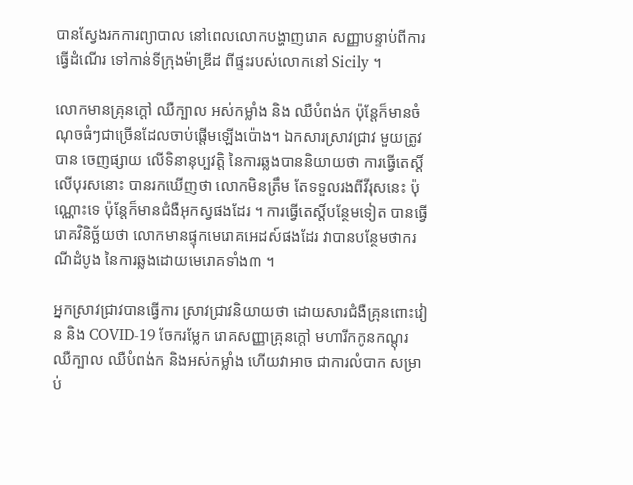បានស្វែងរកការព្យាបាល នៅពេលលោកបង្ហាញរោគ សញ្ញាបន្ទាប់ពីការធ្វើដំណើរ ទៅកាន់ទីក្រុងម៉ាឌ្រីដ ពីផ្ទះរបស់លោកនៅ Sicily ។

លោកមានគ្រុនក្តៅ ឈឺក្បាល អស់កម្លាំង និង ឈឺបំពង់ក ប៉ុន្តែក៏មានចំណុចធំៗជាច្រើនដែលចាប់ផ្តើមឡើងប៉ោង។ ឯកសារស្រាវជ្រាវ មួយត្រូវបាន ចេញផ្សាយ លើទិនានុប្បវត្តិ នៃការឆ្លងបាននិយាយថា ការធ្វើតេស្តិ៍លើបុរសនោះ បានរកឃើញថា លោកមិនត្រឹម តែទទួលរងពីវីរុសនេះ ប៉ុណ្ណោះទេ ប៉ុន្តែក៏មានជំងឺអុកស្វផងដែរ ។ ការធ្វើតេស្ដិ៍បន្ថែមទៀត បានធ្វើរោគវិនិច្ឆ័យថា លោកមានផ្ទុកមេរោគអេដស៍ផងដែរ វាបានបន្ថែមថាករណីដំបូង នៃការឆ្លងដោយមេរោគទាំង៣ ។

អ្នកស្រាវជ្រាវបានធ្វើការ ស្រាវជ្រាវនិយាយថា ដោយសារជំងឺគ្រុនពោះវៀន និង COVID-19 ចែករម្លែក រោគសញ្ញាគ្រុនក្តៅ មហារីកកូនកណ្តុរ ឈឺក្បាល ឈឺបំពង់ក និងអស់កម្លាំង ហើយវាអាច ជាការលំបាក សម្រាប់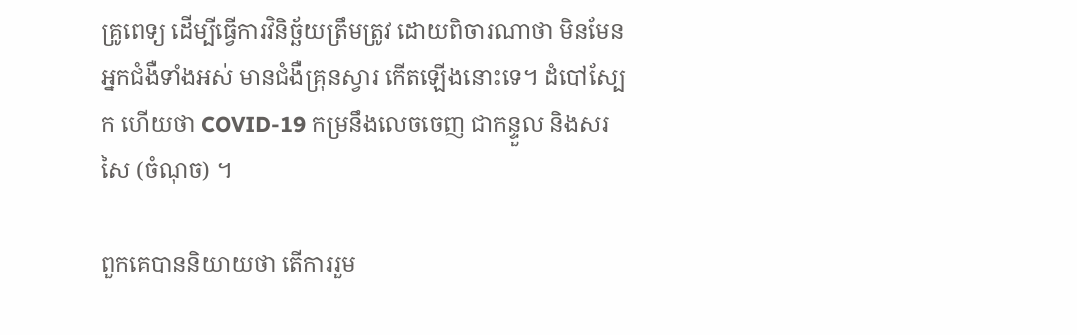គ្រូពេទ្យ ដើម្បីធ្វើការវិនិច្ឆ័យត្រឹមត្រូវ ដោយពិចារណាថា មិនមែនអ្នកជំងឺទាំងអស់ មានជំងឺគ្រុនស្វារ កើតឡើងនោះទេ។ ដំបៅស្បែក ហើយថា COVID-19 កម្រនឹងលេចចេញ ជាកន្ទួល និងសរសៃ (ចំណុច) ។

ពួកគេបាននិយាយថា តើការរួម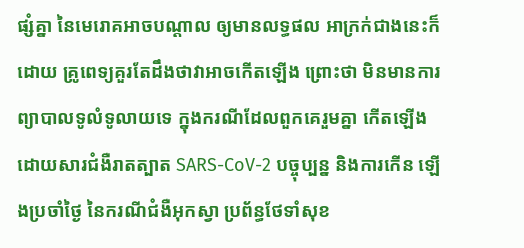ផ្សំគ្នា នៃមេរោគអាចបណ្តាល ឲ្យមានលទ្ធផល អាក្រក់ជាងនេះក៏ដោយ គ្រូពេទ្យគួរតែដឹងថាវាអាចកើតឡើង ព្រោះថា មិនមានការព្យាបាលទូលំទូលាយទេ ក្នុងករណីដែលពួកគេរួមគ្នា កើតឡើង ដោយសារជំងឺរាតត្បាត SARS-CoV-2 បច្ចុប្បន្ន និងការកើន ឡើងប្រចាំថ្ងៃ នៃករណីជំងឺអុកស្វា ប្រព័ន្ធថែទាំសុខ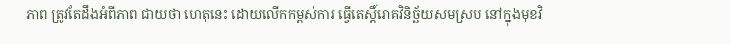ភាព ត្រូវតែដឹងអំពីភាព ជាយថា ហេតុនេះ ដោយលើកកម្ពស់ការ ធ្វើតេស្តិ៍រោគវិនិច្ឆ័យសមស្រប នៅក្នុងមុខវិ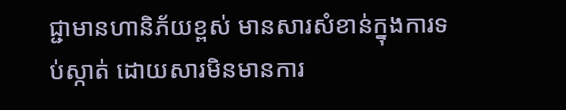ជ្ជាមានហានិភ័យខ្ពស់ មានសារសំខាន់ក្នុងការទប់ស្កាត់ ដោយសារមិនមានការ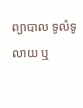ព្យាបាល ទូលំទូលាយ ឬ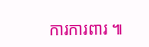ការការពារ ៕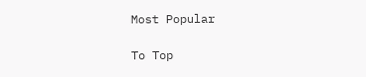Most Popular

To Top